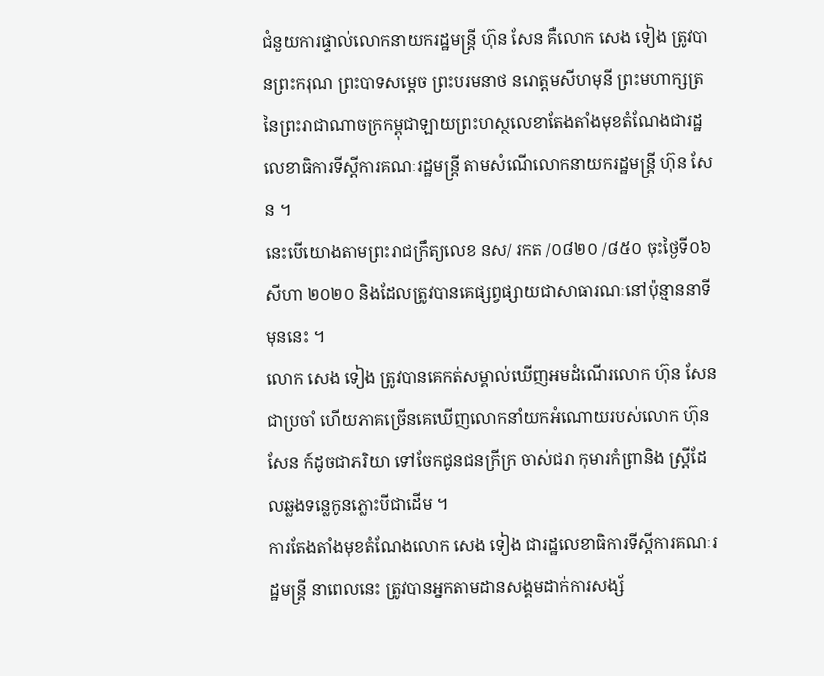ជំនួយការផ្ទាល់លោកនាយករដ្ឋមន្ត្រី ហ៊ុន សែន គឺលោក សេង ទៀង ត្រូវបានព្រះករុណ ព្រះបាទសម្តេច ព្រះបរមនាថ នរោត្តមសីហមុនី ព្រះមហាក្សត្រនៃព្រះរាជាណាចក្រកម្ពុជាឡាយព្រះហស្ថលេខាតែងតាំងមុខតំណែងជារដ្ឋលេខាធិការទីស្តីការគណៈរដ្ឋមន្ត្រី តាមសំណើលោកនាយករដ្ឋមន្ត្រី ហ៊ុន សែន ។
នេះបើយោងតាមព្រះរាជក្រឹត្យលេខ នស/ រកត /០៨២០ /៨៥០ ចុះថ្ងៃទី០៦ សីហា ២០២០ និងដែលត្រូវបានគេផ្សព្វផ្សាយជាសាធារណៈនៅប៉ុន្មាននាទីមុននេះ ។
លោក សេង ទៀង ត្រូវបានគេកត់សម្គាល់ឃើញអមដំណើរលោក ហ៊ុន សែន ជាប្រចាំ ហើយភាគច្រើនគេឃើញលោកនាំយកអំណោយរបស់លោក ហ៊ុន សែន ក៍ដូចជាភរិយា ទៅចែកជូនជនក្រីក្រ ចាស់ជរា កុមារកំព្រានិង ស្ត្រីដែលឆ្លងទន្លេកូនភ្លោះបីជាដើម ។
ការតែងតាំងមុខតំណែងលោក សេង ទៀង ជារដ្ឋលេខាធិការទីស្តីការគណៈរដ្ឋមន្ត្រី នាពេលនេះ ត្រូវបានអ្នកតាមដានសង្គមដាក់ការសង្ស័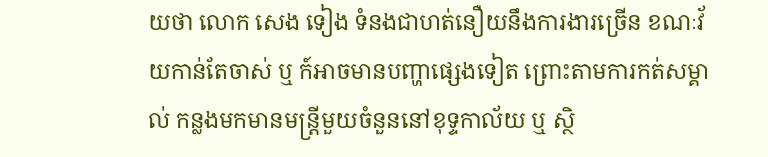យថា លោក សេង ទៀង ទំនងជាហត់នឿយនឹងការងារច្រើន ខណៈវ័យកាន់តែចាស់ ឬ ក៍អាចមានបញ្ហាផ្សេងទៀត ព្រោះតាមការកត់សម្គាល់ កន្លងមកមានមន្ត្រីមួយចំនួននៅខុទ្ទកាល័យ ឬ ស្ថិ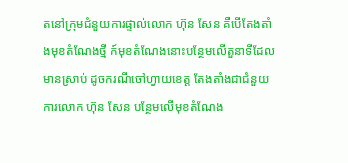តនៅក្រុមជំនួយការផ្ទាល់លោក ហ៊ុន សែន គឺបើតែងតាំងមុខតំណែងថ្មី ក៍មុខតំណែងនោះបន្ថែមលើតួនាទីដែលមានស្រាប់ ដូចករណីចៅហ្វាយខេត្ត តែងតាំងជាជំនួយការលោក ហ៊ុន សែន បន្ថែមលើមុខតំណែង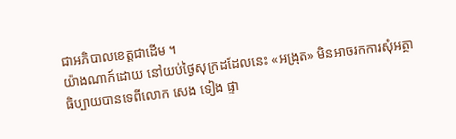ជាអភិបាលខេត្តជាដើម ។
យ៉ាងណាក៍ដោយ នៅយប់ថ្ងៃសុក្រដដែលនេះ «អង្រុត» មិនអាចរកការសុំអត្ថាធិប្បាយបានទេពីលោក សេង ទៀង ផ្ទា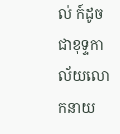ល់ ក៍ដូចជាខុទ្ទកាល័យលោកនាយ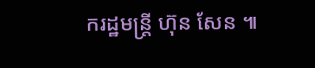ករដ្ឋមន្ត្រី ហ៊ុន សែន ៕